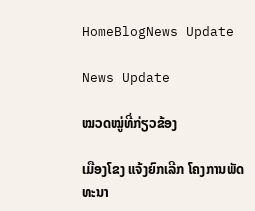HomeBlogNews Update

News Update

ໝວດໝູ່ທີ່ກ່ຽວຂ້ອງ

ເມືອງໂຂງ ແຈ້ງຍົກເລີກ ໂຄງການພັດທະນາ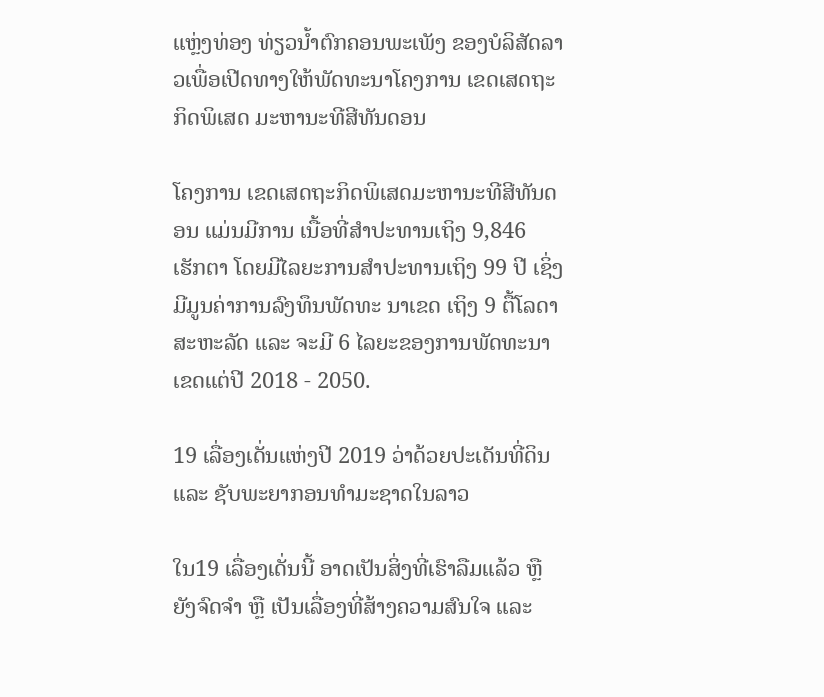ແຫຼ່ງທ່ອງ ທ່ຽວນໍ້າຕົກຄອນພະເພັງ ຂອງບໍລິສັດລາວເພື່ອເປີດທາງໃຫ້ພັດທະນາໂຄງການ ເຂດເສດຖະກິດພິເສດ ມະຫານະທີສີທັນດອນ

ໂຄງການ ເຂດເສດຖະກິດພິເສດມະຫານະທີສີທັນດອນ ແມ່ນມີການ ເນື້ອທີ່ສໍາປະທານເຖິງ 9,846 ເຮັກຕາ ໂດຍມີໄລຍະການສໍາປະທານເຖິງ 99 ປີ ເຊິ່ງມີມູນຄ່າການລົງທຶນພັດທະ ນາເຂດ ເຖິງ 9 ຕື້ໂລດາສະຫະລັດ ແລະ ຈະມີ 6 ໄລຍະຂອງການພັດທະນາເຂດແຕ່ປີ 2018 - 2050.

19 ເລື່ອງເດັ່ນແຫ່ງປີ 2019 ວ່າດ້ວຍປະເດັນທີ່ດິນ ແລະ ຊັບພະຍາກອນທໍາມະຊາດໃນລາວ

ໃນ19 ເລື່ອງເດັ່ນນີ້ ອາດເປັນສິ່ງທີ່ເຮົາລືມແລ້ວ ຫຼື ຍັງຈົດຈໍາ ຫຼື ເປັນເລື່ອງທີ່ສ້າງຄວາມສົນໃຈ ແລະ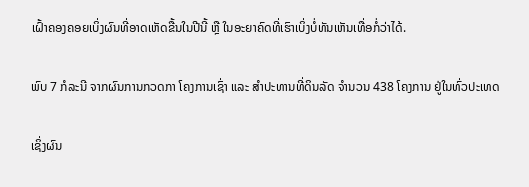ເຝົ້າຄອງຄອຍເບິ່ງຜົນທີ່ອາດເຫັດຂື້ນໃນປີນີ້ ຫຼື ໃນອະຍາຄົດທີ່ເຮົາເບິ່ງບໍ່ທັນເຫັນເທື່ອກໍ່ວ່າໄດ້.

ພົບ 7 ກໍລະນີ ຈາກຜົນການກວດກາ ໂຄງການເຊົ່າ ແລະ ສໍາປະທານທີ່ດິນລັດ ຈຳນວນ 438 ໂຄງການ ຢູ່ໃນທົ່ວປະເທດ

ເຊິ່ງຜົນ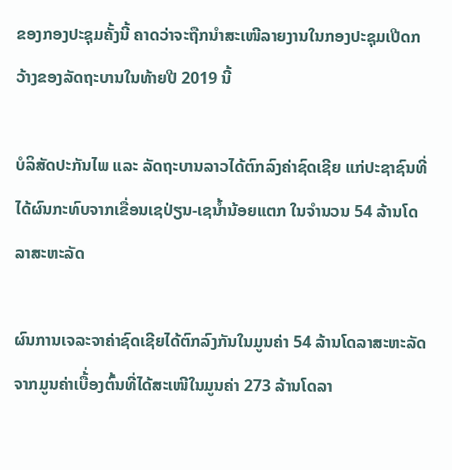ຂອງກອງປະຊຸມຄັ້ງນີ້ ຄາດວ່າຈະຖືກນຳສະເໜີລາຍງານໃນກອງປະຊຸມເປີດກວ້າງຂອງລັດຖະບານໃນທ້າຍປີ 2019 ນີ້

ບໍລິສັດປະກັນໄພ ແລະ ລັດຖະບານລາວໄດ້ຕົກລົງຄ່າຊົດເຊີຍ ແກ່ປະຊາຊົນທີ່ໄດ້ຜົນກະທົບຈາກເຂື່ອນເຊປ່ຽນ-ເຊນໍ້ານ້ອຍແຕກ ໃນຈໍານວນ 54 ລ້ານໂດລາສະຫະລັດ

ຜົນການເຈລະຈາຄ່າຊົດເຊີຍໄດ້ຕົກລົງກັນໃນມູນຄ່າ 54 ລ້ານໂດລາສະຫະລັດ ຈາກມູນຄ່າເບື້່ອງຕົ້ນທີ່ໄດ້ສະເໜີໃນມູນຄ່າ 273 ລ້ານໂດລາ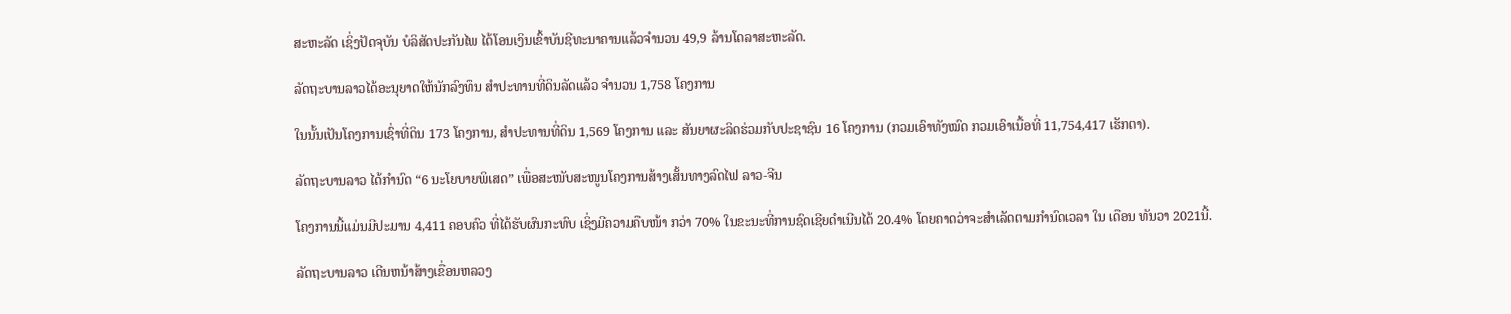ສະຫະລັດ ເຊິ່ງປັດຈຸບັນ ບໍລິສັດປະກັນໄພ ໄດ້ໂອນເງິນເຂົ້າບັນຊີທະນາຄານແລ້ວຈໍານວນ 49,9 ລ້ານໂດລາສະຫະລັດ.

ລັດຖະບານລາວໄດ້ອະນຸຍາດໃຫ້ນັກລົງທຶນ ສໍາປະທານທີ່ດິນລັດແລ້ວ ຈໍານວນ 1,758 ໂຄງການ

ໃນນັ້ນເປັນໂຄງການເຊົ່າທີ່ດິນ 173 ໂຄງການ, ສໍາປະທານທີ່ດິນ 1,569 ໂຄງການ ແລະ ສັນຍາຜະລິດຮ່ວມກັບປະຊາຊົນ 16 ໂຄງການ (ກວມເອົາທັງໝົດ ກວມເອົາເນື້ອທີ່ 11,754,417 ເຮັກຕາ).

ລັດຖະບານລາວ ໄດ້ກໍານົດ “6 ນະໂຍບາຍພິເສດ” ເພື່ອສະໜັບສະໜູນໂຄງການສ້າງເສັ້ນທາງລົດໄຟ ລາວ-ຈີນ

ໂຄງການນີ້ແມ່ນມີປະມານ 4,411 ຄອບຄົວ ທີ່ໄດ້ຮັບຜົນກະທົບ ເຊິ່ງມີຄວາມຄືບໜ້າ ກວ່າ 70% ໃນຂະນະທີ່ການຊົດເຊີຍດໍາເນີນໄດ້ 20.4% ໂດຍຄາດວ່າຈະສໍາເລັດຕາມກຳນົດເວລາ ໃນ ເດືອນ ທັນວາ 2021ນີ້.

ລັດຖະບານລາວ ເດີນຫນ້າສ້າງເຂື່ອນຫລວງ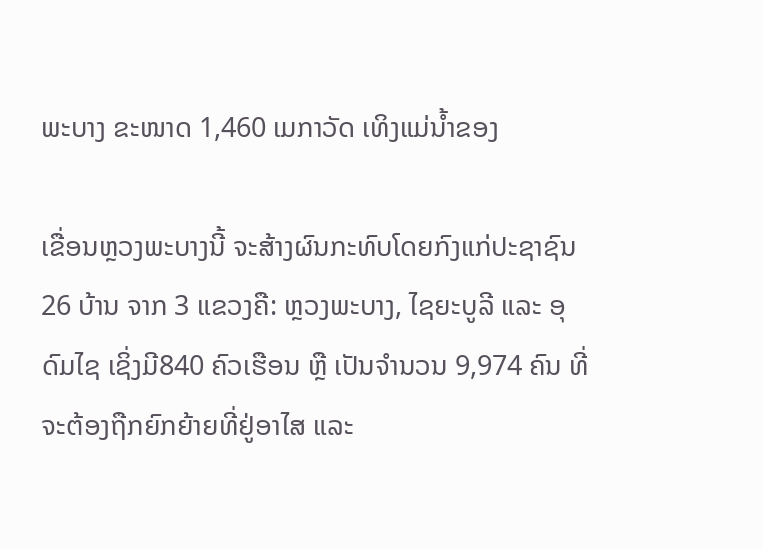ພະບາງ ຂະໜາດ 1,460 ເມກາວັດ ເທິງແມ່ນໍ້າຂອງ

ເຂື່ອນຫຼວງພະບາງນີ້ ຈະສ້າງຜົນກະທົບໂດຍກົງແກ່ປະຊາຊົນ 26 ບ້ານ ຈາກ 3 ແຂວງຄື: ຫຼວງພະບາງ, ໄຊຍະບູລີ ແລະ ອຸດົມໄຊ ເຊິ່ງມີ840 ຄົວເຮືອນ ຫຼື ເປັນຈໍານວນ 9,974 ຄົນ ທີ່ຈະຕ້ອງຖືກຍົກຍ້າຍທີ່ຢູ່ອາໄສ ແລະ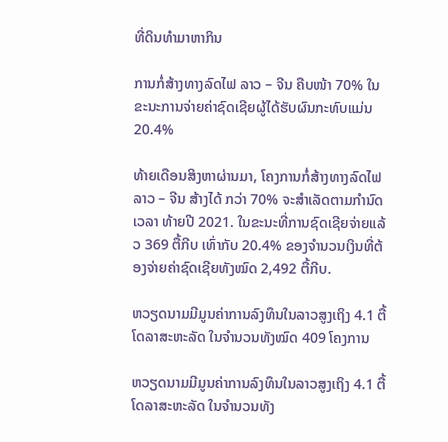ທີ່ດິນທຳມາຫາກິນ

ການກໍ່ສ້າງທາງລົດໄຟ ລາວ – ຈີນ ຄືບໜ້າ 70% ໃນຂະນະການຈ່າຍຄ່າຊົດເຊີຍຜູ້ໄດ້ຮັບຜົນກະທົບແມ່ນ 20.4%

ທ້າຍເດືອນສິງຫາຜ່ານມາ, ໂຄງການກໍ່ສ້າງທາງລົດໄຟ ລາວ – ຈີນ ສ້າງໄດ້ ກວ່າ 70% ຈະສໍາເລັດຕາມກຳນົດເວລາ ທ້າຍປີ 2021. ໃນຂະນະທີ່ການຊົດເຊີຍຈ່າຍແລ້ວ 369 ຕື້ກີບ ເທົ່າກັບ 20.4% ຂອງຈຳນວນເງິນທີ່ຕ້ອງຈ່າຍຄ່າຊົດເຊີຍທັງໝົດ 2,492 ຕື້ກີບ.

ຫວຽດນາມມີມູນຄ່າການລົງທຶນໃນລາວສູງເຖິງ 4.1 ຕື້ໂດລາສະຫະລັດ ໃນຈໍານວນທັງໝົດ 409 ໂຄງການ

ຫວຽດນາມມີມູນຄ່າການລົງທຶນໃນລາວສູງເຖິງ 4.1 ຕື້ໂດລາສະຫະລັດ ໃນຈໍານວນທັງ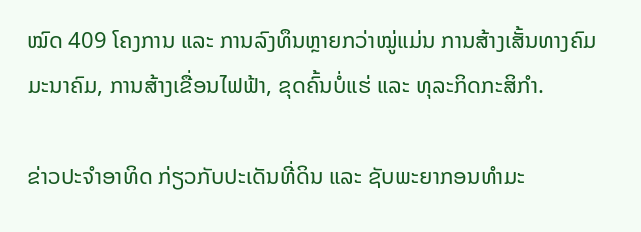ໝົດ 409 ໂຄງການ ແລະ ການລົງທຶນຫຼາຍກວ່າໝູ່ແມ່ນ ການສ້າງເສັ້ນທາງຄົມມະນາຄົມ, ການສ້າງເຂື່ອນໄຟຟ້າ, ຂຸດຄົ້ນບໍ່ແຮ່ ແລະ ທຸລະກິດກະສິກໍາ.

ຂ່າວປະຈໍາອາທິດ ກ່ຽວກັບປະເດັນທີ່ດິນ ແລະ ຊັບພະຍາກອນທໍາມະ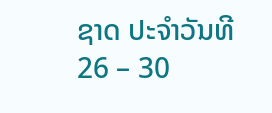ຊາດ ປະຈໍາວັນທີ 26 – 30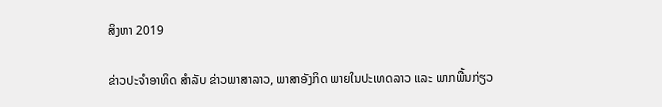ສິງຫາ 2019

ຂ່າວປະຈໍາອາທິດ ສຳລັບ ຂ່າວພາສາລາວ, ພາສາອັງກິດ ພາຍໃນປະເທດລາວ ແລະ ພາກພື້ນກ່ຽວ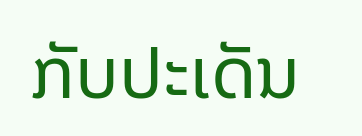ກັບປະເດັນ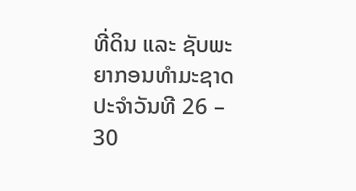ທີ່ດິນ ແລະ ຊັບພະຍາກອນທໍາມະຊາດ ປະຈໍາວັນທີ 26 – 30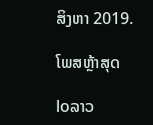ສິງຫາ 2019.

ໂພສຫຼ້າສຸດ

loລາວ